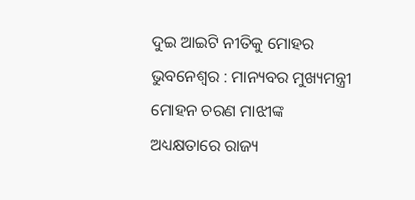ଦୁଇ ଆଇଟି ନୀତିକୁ ମୋହର
ଭୁବନେଶ୍ୱର : ମାନ୍ୟବର ମୁଖ୍ୟମନ୍ତ୍ରୀ ମୋହନ ଚରଣ ମାଝୀଙ୍କ ଅଧ୍ୟକ୍ଷତାରେ ରାଜ୍ୟ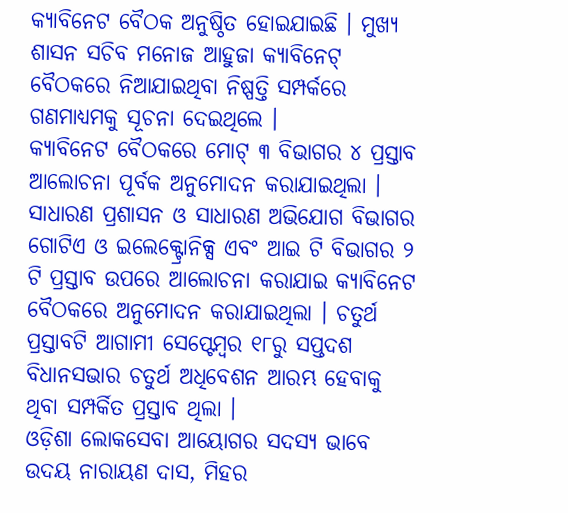କ୍ୟାବିନେଟ ବୈଠକ ଅନୁଷ୍ଠିତ ହୋଇଯାଇଛି । ମୁଖ୍ୟ ଶାସନ ସଚିବ ମନୋଜ ଆହୁଜା କ୍ୟାବିନେଟ୍ ବୈଠକରେ ନିଆଯାଇଥିବା ନିଷ୍ପତ୍ତି ସମ୍ପର୍କରେ ଗଣମାଧ୍ୟମକୁ ସୂଚନା ଦେଇଥିଲେ ।
କ୍ୟାବିନେଟ ବୈଠକରେ ମୋଟ୍ ୩ ବିଭାଗର ୪ ପ୍ରସ୍ତାବ ଆଲୋଚନା ପୂର୍ବକ ଅନୁମୋଦନ କରାଯାଇଥିଲା । ସାଧାରଣ ପ୍ରଶାସନ ଓ ସାଧାରଣ ଅଭିଯୋଗ ବିଭାଗର ଗୋଟିଏ ଓ ଇଲେକ୍ଟ୍ରୋନିକ୍ସ ଏବଂ ଆଇ ଟି ବିଭାଗର ୨ ଟି ପ୍ରସ୍ତାବ ଉପରେ ଆଲୋଚନା କରାଯାଇ କ୍ୟାବିନେଟ ବୈଠକରେ ଅନୁମୋଦନ କରାଯାଇଥିଲା । ଚତୁର୍ଥ ପ୍ରସ୍ତାବଟି ଆଗାମୀ ସେପ୍ଟେମ୍ବର ୧୮ରୁ ସପ୍ତଦଶ ବିଧାନସଭାର ଚତୁର୍ଥ ଅଧିବେଶନ ଆରମ୍ଭ ହେବାକୁ ଥିବା ସମ୍ପର୍କିତ ପ୍ରସ୍ତାବ ଥିଲା ।
ଓଡ଼ିଶା ଲୋକସେବା ଆୟୋଗର ସଦସ୍ୟ ଭାବେ ଉଦୟ ନାରାୟଣ ଦାସ, ମିହର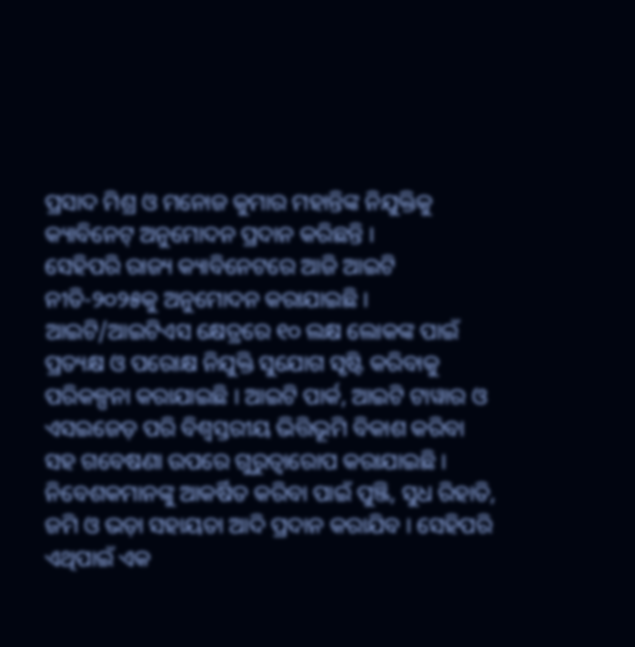ପ୍ରସାଦ ମିଶ୍ର ଓ ମନୋଜ କୁମାର ମହାନ୍ତିଙ୍କ ନିଯୁକ୍ତିକୁ କ୍ୟାବିନେଟ୍ ଅନୁମୋଦନ ପ୍ରଦାନ କରିଛନ୍ତି ।
ସେହିପରି ରାଜ୍ୟ କ୍ୟାବିନେଟରେ ଆଜି ଆଇଟି ନୀତି-୨୦୨୫କୁ ଅନୁମୋଦନ କରାଯାଇଛି । ଆଇଟି/ଆଇଟିଏସ କ୍ଷେତ୍ରରେ ୧୦ ଲକ୍ଷ ଲୋକଙ୍କ ପାଇଁ ପ୍ରତ୍ୟକ୍ଷ ଓ ପରୋକ୍ଷ ନିଯୁକ୍ତି ସୁଯୋଗ ସୃଷ୍ଟି କରିବାକୁ ପରିକଳ୍ପନା କରାଯାଇଛି । ଆଇଟି ପାର୍କ, ଆଇଟି ଟାୱାର ଓ ଏସଇଜେଡ଼ ପରି ବିଶ୍ୱସ୍ତରୀୟ ଭିତ୍ତିଭୂମି ବିକାଶ କରିବା ସହ ଗବେଷଣା ଉପରେ ଗୁରୁତ୍ୱାରୋପ କରାଯାଇଛି । ନିବେଶକମାନଙ୍କୁ ଆକର୍ଷିତ କରିବା ପାଇଁ ପୁଞ୍ଜି, ସୁଧ ରିହାତି, ଜମି ଓ ଭଡ଼ା ସହାୟତା ଆଦି ପ୍ରଦାନ କରାଯିବ । ସେହିପରି ଏଥିପାଇଁ ଏକ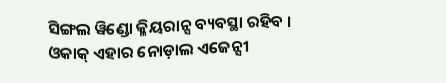ସିଙ୍ଗଲ ୱିଣ୍ଡୋ କ୍ଳିୟରାନ୍ସ ବ୍ୟବସ୍ଥା ରହିବ । ଓକାକ୍ ଏହାର ନୋଡ଼ାଲ ଏଜେନ୍ସୀ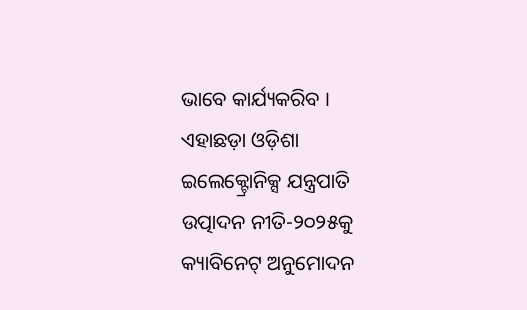ଭାବେ କାର୍ଯ୍ୟକରିବ ।
ଏହାଛଡ଼ା ଓଡ଼ିଶା ଇଲେକ୍ଟ୍ରୋନିକ୍ସ ଯନ୍ତ୍ରପାତି ଉତ୍ପାଦନ ନୀତି-୨୦୨୫କୁ କ୍ୟାବିନେଟ୍ ଅନୁମୋଦନ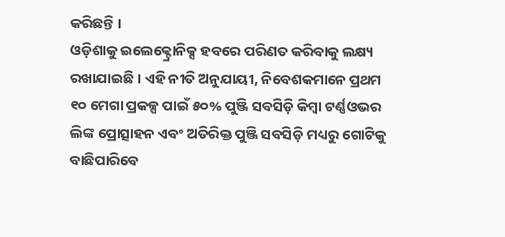କରିଛନ୍ତି ।
ଓଡ଼ିଶାକୁ ଇଲେକ୍ଟ୍ରୋନିକ୍ସ ହବରେ ପରିଣତ କରିବାକୁ ଲକ୍ଷ୍ୟ ରଖାଯାଇଛି । ଏହି ନୀତି ଅନୁଯାୟୀ, ନିବେଶକମାନେ ପ୍ରଥମ ୧୦ ମେଗା ପ୍ରକଳ୍ପ ପାଇଁ ୫୦% ପୁଞ୍ଜି ସବସିଡ଼ି କିମ୍ବା ଟର୍ଣ୍ଣଓଭର ଲିଙ୍କ ପ୍ରୋତ୍ସାହନ ଏବଂ ଅତିରିକ୍ତ ପୁଞ୍ଜି ସବସିଡ଼ି ମଧ୍ୟରୁ ଗୋଟିକୁ ବାଛିପାରିବେ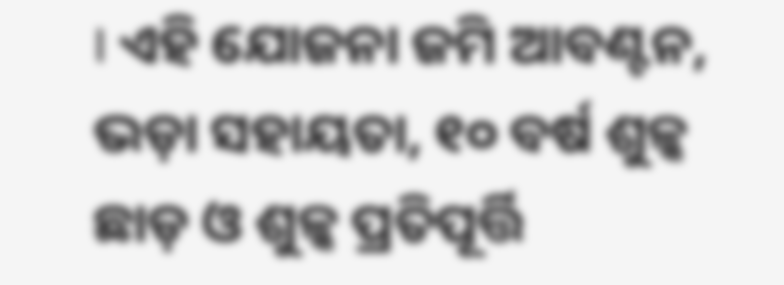। ଏହି ଯୋଜନା ଜମି ଆବଣ୍ଟନ, ଭଡ଼ା ସହାୟତା, ୧୦ ବର୍ଷ ଶୁଳ୍କ ଛାଡ଼ ଓ ଶୁଳ୍କ ପ୍ରତିପୂର୍ତ୍ତି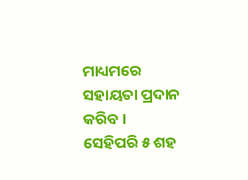ମାଧ୍ୟମରେ ସହାୟତା ପ୍ରଦାନ କରିବ । ସେହିପରି ୫ ଶହ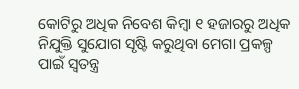କୋଟିରୁ ଅଧିକ ନିବେଶ କିମ୍ବା ୧ ହଜାରରୁ ଅଧିକ ନିଯୁକ୍ତି ସୁଯୋଗ ସୃଷ୍ଟି କରୁଥିବା ମେଗା ପ୍ରକଳ୍ପ ପାଇଁ ସ୍ୱତନ୍ତ୍ର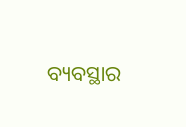ବ୍ୟବସ୍ଥାର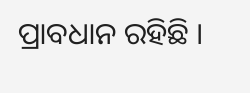ପ୍ରାବଧାନ ରହିଛି ।